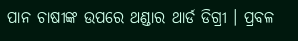ପାନ ଚାଷୀଙ୍କ ଉପରେ ଥଣ୍ଡାର ଥାର୍ଡ ଡିଗ୍ରୀ । ପ୍ରବଳ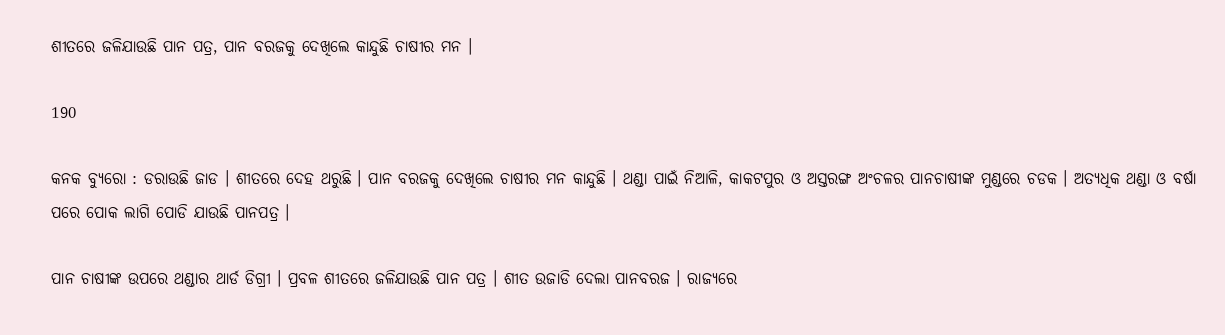ଶୀତରେ ଜଳିଯାଉଛି ପାନ ପତ୍ର, ପାନ ବରଜକୁ ଦେଖିଲେ କାନ୍ଦୁଛି ଚାଷୀର ମନ ।

190

କନକ ବ୍ୟୁରୋ : ଡରାଉଛି ଜାଡ । ଶୀତରେ ଦେହ ଥରୁଛି । ପାନ ବରଜକୁ ଦେଖିଲେ ଚାଷୀର ମନ କାନ୍ଦୁଛି । ଥଣ୍ଡା ପାଇଁ ନିଆଳି, କାକଟପୁର ଓ ଅସ୍ତରଙ୍ଗ ଅଂଚଳର ପାନଚାଷୀଙ୍କ ମୁଣ୍ଡରେ ଚଡକ । ଅତ୍ୟଧିକ ଥଣ୍ଡା ଓ ବର୍ଷା ପରେ ପୋକ ଲାଗି ପୋଡି ଯାଉଛି ପାନପତ୍ର ।

ପାନ ଚାଷୀଙ୍କ ଉପରେ ଥଣ୍ଡାର ଥାର୍ଡ ଡିଗ୍ରୀ । ପ୍ରବଳ ଶୀତରେ ଜଳିଯାଉଛି ପାନ ପତ୍ର । ଶୀତ ଉଜାଡି ଦେଲା ପାନବରଜ । ରାଜ୍ୟରେ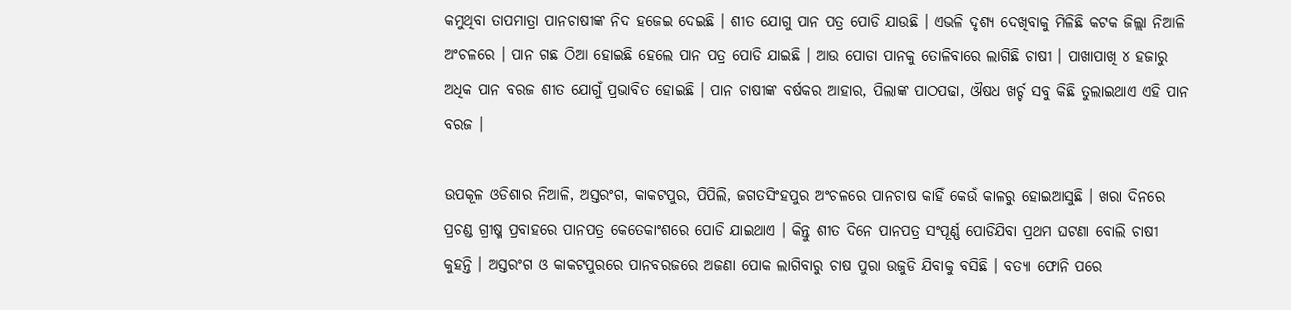କମୁଥିବା ତାପମାତ୍ରା ପାନଚାଷୀଙ୍କ ନିଦ ହଜେଇ ଦେଇଛି । ଶୀତ ଯୋଗୁ ପାନ ପତ୍ର ପୋଡି ଯାଉଛି । ଏଭଳି ଦୃଶ୍ୟ ଦେଖିବାକୁ ମିଳିଛି କଟକ ଜିଲ୍ଲା ନିଆଳି ଅଂଚଳରେ । ପାନ ଗଛ ଠିଆ ହୋଇଛି ହେଲେ ପାନ ପତ୍ର ପୋଡି ଯାଇଛି । ଆଉ ପୋଡା ପାନକୁ ତୋଳିବାରେ ଲାଗିଛି ଚାଷୀ । ପାଖାପାଖି ୪ ହଜାରୁ ଅଧିକ ପାନ ବରଜ ଶୀତ ଯୋଗୁଁ ପ୍ରଭାବିତ ହୋଇଛି । ପାନ ଚାଷୀଙ୍କ ବର୍ଷକର ଆହାର, ପିଲାଙ୍କ ପାଠପଢା, ଔଷଧ ଖର୍ଚ୍ଚ ସବୁ କିଛି ତୁଲାଇଥାଏ ଏହି ପାନ ବରଜ ।

ଉପକୂଳ ଓଡିଶାର ନିଆଳି, ଅସ୍ତରଂଗ, କାକଟପୁର, ପିପିଲି, ଜଗତସିଂହପୁର ଅଂଚଳରେ ପାନଚାଷ କାହିଁ କେଉଁ କାଳରୁ ହୋଇଆସୁଛି । ଖରା ଦିନରେ ପ୍ରଚଣ୍ଡ ଗ୍ରୀଷ୍ମ ପ୍ରବାହରେ ପାନପତ୍ର କେତେକାଂଶରେ ପୋଡି ଯାଇଥାଏ । କିନ୍ତୁ ଶୀତ ଦିନେ ପାନପତ୍ର ସଂପୂର୍ଣ୍ଣ ପୋଡିଯିବା ପ୍ରଥମ ଘଟଣା ବୋଲି ଚାଷୀ କୁହନ୍ତି । ଅସ୍ତରଂଗ ଓ କାକଟପୁରରେ ପାନବରଜରେ ଅଜଣା ପୋକ ଲାଗିବାରୁ ଚାଷ ପୁରା ଉଜୁଡି ଯିବାକୁ ବସିଛି । ବତ୍ୟା ଫୋନି ପରେ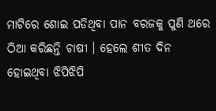ମାଟିରେ ଶୋଇ ପଡିଥିବା ପାନ ବରଜକୁ ପୁଣି ଥରେ ଠିଆ କରିଛନ୍ତି ଚାଷୀ । ହେଲେ ଶୀତ ଦିନ ହୋଇଥିବା ଝିପିଝିପି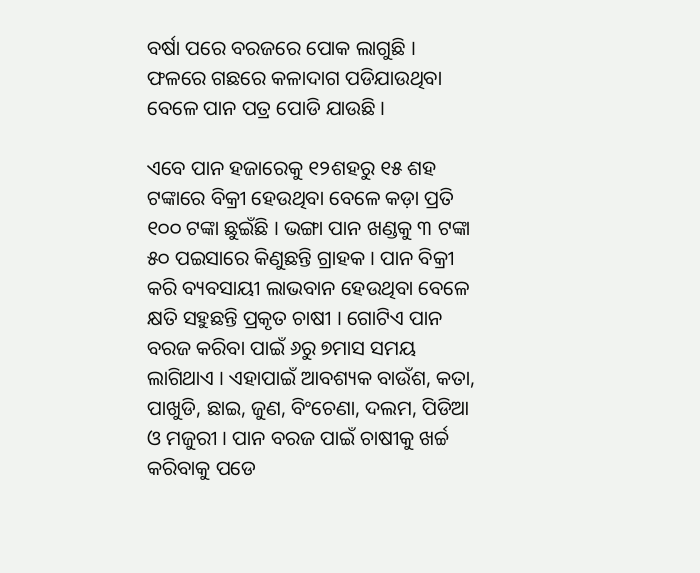ବର୍ଷା ପରେ ବରଜରେ ପୋକ ଲାଗୁଛି । ଫଳରେ ଗଛରେ କଳାଦାଗ ପଡିଯାଉଥିବା ବେଳେ ପାନ ପତ୍ର ପୋଡି ଯାଉଛି ।

ଏବେ ପାନ ହଜାରେକୁ ୧୨ଶହରୁ ୧୫ ଶହ ଟଙ୍କାରେ ବିକ୍ରୀ ହେଉଥିବା ବେଳେ କଡ଼ା ପ୍ରତି ୧୦୦ ଟଙ୍କା ଛୁଇଁଛି । ଭଙ୍ଗା ପାନ ଖଣ୍ଡକୁ ୩ ଟଙ୍କା ୫୦ ପଇସାରେ କିଣୁଛନ୍ତି ଗ୍ରାହକ । ପାନ ବିକ୍ରୀ କରି ବ୍ୟବସାୟୀ ଲାଭବାନ ହେଉଥିବା ବେଳେ କ୍ଷତି ସହୁଛନ୍ତି ପ୍ରକୃତ ଚାଷୀ । ଗୋଟିଏ ପାନ ବରଜ କରିବା ପାଇଁ ୬ରୁ ୭ମାସ ସମୟ ଲାଗିଥାଏ । ଏହାପାଇଁ ଆବଶ୍ୟକ ବାଉଁଶ, କତା, ପାଖୁଡି, ଛାଇ, ଜୁଣ, ବିଂଚେଣା, ଦଲମ, ପିଡିଆ ଓ ମଜୁରୀ । ପାନ ବରଜ ପାଇଁ ଚାଷୀକୁ ଖର୍ଚ୍ଚ କରିବାକୁ ପଡେ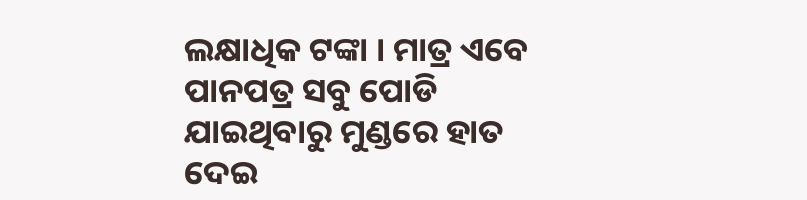ଲକ୍ଷାଧିକ ଟଙ୍କା । ମାତ୍ର ଏବେ ପାନପତ୍ର ସବୁ ପୋଡି ଯାଇଥିବାରୁ ମୁଣ୍ଡରେ ହାତ ଦେଇ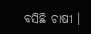ବସିଛି ଚାଷୀ ।